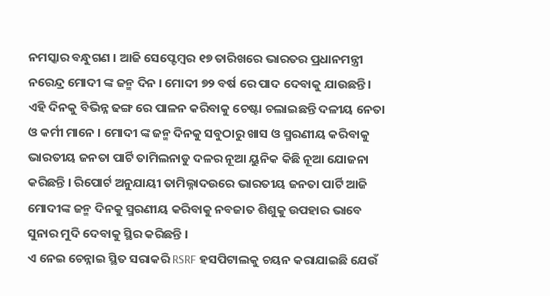ନମସ୍କାର ବନ୍ଧୁଗଣ । ଆଜି ସେପ୍ଟେମ୍ବର ୧୭ ତାରିଖରେ ଭାରତର ପ୍ରଧାନମନ୍ତ୍ରୀ ନରେନ୍ଦ୍ର ମୋଦୀ ଙ୍କ ଜନ୍ମ ଦିନ । ମୋଦୀ ୭୨ ବର୍ଷ ରେ ପାଦ ଦେବାକୁ ଯାଉଛନ୍ତି । ଏହି ଦିନକୁ ବିଭିନ୍ନ ଢଙ୍ଗ ରେ ପାଳନ କରିବାକୁ ଚେଷ୍ଟା ଚଲାଇଛନ୍ତି ଦଳୀୟ ନେତା ଓ କର୍ମୀ ମାନେ । ମୋଦୀ ଙ୍କ ଜନ୍ମ ଦିନକୁ ସବୁଠାରୁ ଖାସ ଓ ସ୍ମରଣୀୟ କରିବାକୁ ଭାରତୀୟ ଜନତା ପାର୍ଟି ତାମିଲନାଡୁ ଦଳର ନୂଆ ୟୁନିକ କିଛି ନୂଆ ଯୋଜନା କରିଛନ୍ତି । ରିପୋର୍ଟ ଅନୁଯାୟୀ ତାମିଲ୍ନାଦଉରେ ଭାରତୀୟ ଜନତା ପାର୍ଟି ଆଜି ମୋଦୀଙ୍କ ଜନ୍ମ ଦିନକୁ ସ୍ମରଣୀୟ କରିବାକୁ ନବଜାତ ଶିଶୁକୁ ଉପହାର ଭାବେ ସୁନାର ମୁଦି ଦେବାକୁ ସ୍ଥିର କରିଛନ୍ତି ।
ଏ ନେଇ ଚେନ୍ନାଇ ସ୍ଥିତ ସରାକରି RSRF ହସପିଟାଲକୁ ଚୟନ କରାଯାଇଛି ଯେଉଁ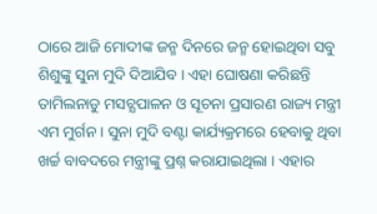ଠାରେ ଆଜି ମୋଦୀଙ୍କ ଜନ୍ମ ଦିନରେ ଜନ୍ମ ହୋଇଥିବା ସବୁ ଶିଶୁଙ୍କୁ ସୁନା ମୁଦି ଦିଆଯିବ । ଏହା ଘୋଷଣା କରିଛନ୍ତି ତାମିଲନାଡୁ ମସଚ୍ଯପାଳନ ଓ ସୂଚନା ପ୍ରସାରଣ ରାଜ୍ୟ ମନ୍ତ୍ରୀ ଏମ ମୁର୍ଗନ । ସୁନା ମୁଦି ବଣ୍ଟା କାର୍ଯ୍ୟକ୍ରମରେ ହେବାକୁ ଥିବା ଖର୍ଚ୍ଚ ବାବଦରେ ମନ୍ତ୍ରୀଙ୍କୁ ପ୍ରଶ୍ନ କରାଯାଇଥିଲା । ଏହାର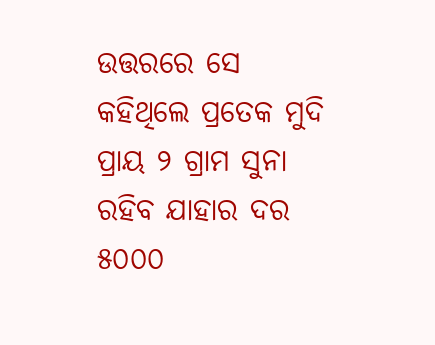ଉତ୍ତରରେ ସେ କହିଥିଲେ ପ୍ରତେକ ମୁଦି ପ୍ରାୟ ୨ ଗ୍ରାମ ସୁନା ରହିବ ଯାହାର ଦର ୫୦୦୦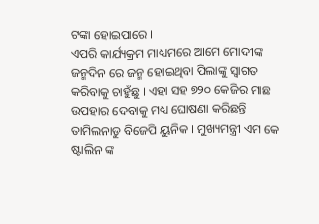ଟଙ୍କା ହୋଇପାରେ ।
ଏପରି କାର୍ଯ୍ୟକ୍ରମ ମାଧ୍ୟମରେ ଆମେ ମୋଦୀଙ୍କ ଜନ୍ମଦିନ ରେ ଜନ୍ମ ହୋଇଥିବା ପିଲାଙ୍କୁ ସ୍ଵାଗତ କରିବାକୁ ଚାହୁଁଛୁ । ଏହା ସହ ୭୨୦ କେଜିର ମାଛ ଉପହାର ଦେବାକୁ ମଧ୍ୟ ଘୋଷଣା କରିଛନ୍ତି ତାମିଲନାଡୁ ବିଜେପି ୟୁନିକ । ମୁଖ୍ୟମନ୍ତ୍ରୀ ଏମ କେ ଷ୍ଟାଲିନ ଙ୍କ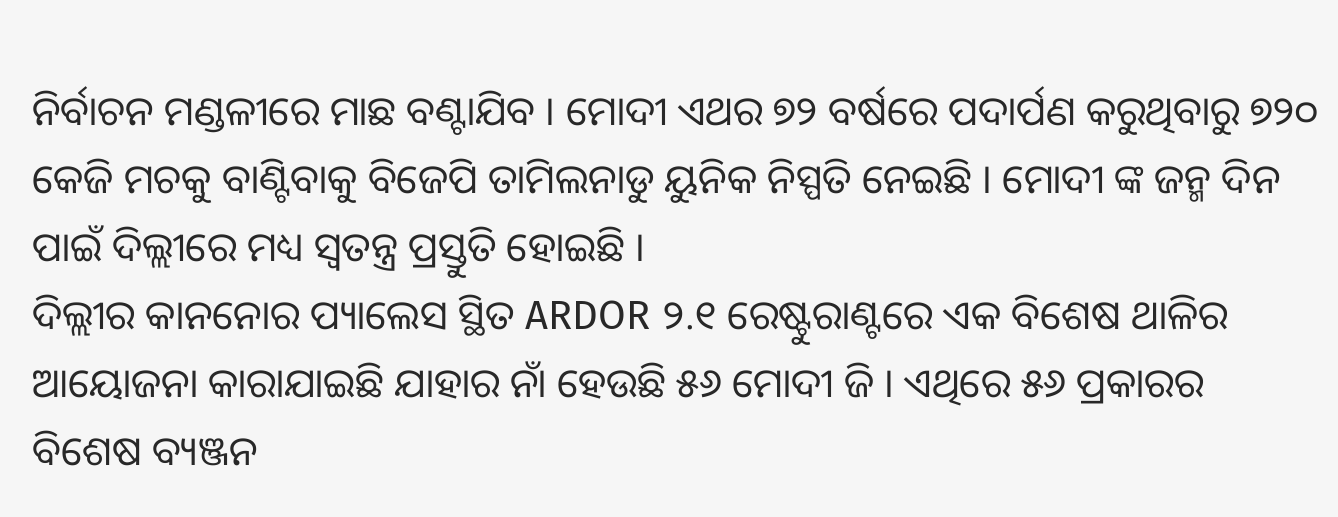ନିର୍ବାଚନ ମଣ୍ଡଳୀରେ ମାଛ ବଣ୍ଟାଯିବ । ମୋଦୀ ଏଥର ୭୨ ବର୍ଷରେ ପଦାର୍ପଣ କରୁଥିବାରୁ ୭୨୦ କେଜି ମଚକୁ ବାଣ୍ଟିବାକୁ ବିଜେପି ତାମିଲନାଡୁ ୟୁନିକ ନିସ୍ପତି ନେଇଛି । ମୋଦୀ ଙ୍କ ଜନ୍ମ ଦିନ ପାଇଁ ଦିଲ୍ଲୀରେ ମଧ୍ୟ ସ୍ଵତନ୍ତ୍ର ପ୍ରସ୍ତୁତି ହୋଇଛି ।
ଦିଲ୍ଲୀର କାନନୋର ପ୍ୟାଲେସ ସ୍ଥିତ ARDOR ୨.୧ ରେଷ୍ଟୁରାଣ୍ଟରେ ଏକ ବିଶେଷ ଥାଳିର ଆୟୋଜନା କାରାଯାଇଛି ଯାହାର ନାଁ ହେଉଛି ୫୬ ମୋଦୀ ଜି । ଏଥିରେ ୫୬ ପ୍ରକାରର ବିଶେଷ ବ୍ୟଞ୍ଜନ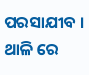ପରସାଯୀବ । ଥାଳି ରେ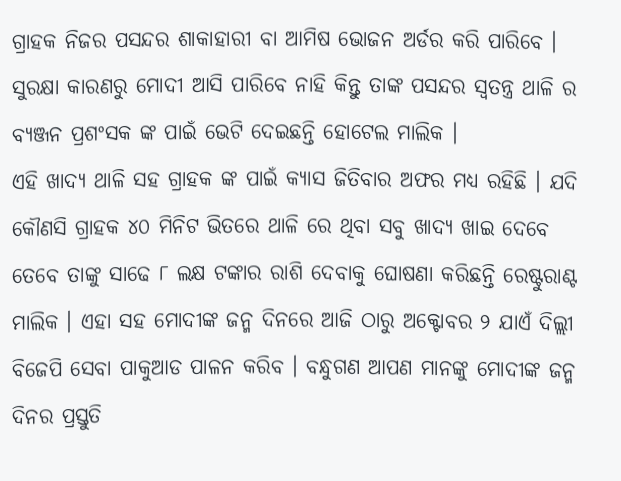ଗ୍ରାହକ ନିଜର ପସନ୍ଦର ଶାକାହାରୀ ବା ଆମିଷ ଭୋଜନ ଅର୍ଡର କରି ପାରିବେ । ସୁରକ୍ଷା କାରଣରୁ ମୋଦୀ ଆସି ପାରିବେ ନାହି କିନ୍ତୁ ତାଙ୍କ ପସନ୍ଦର ସ୍ଵତନ୍ତ୍ର ଥାଳି ର ବ୍ଯଞ୍ଜନ ପ୍ରଶଂସକ ଙ୍କ ପାଇଁ ଭେଟି ଦେଇଛନ୍ତି ହୋଟେଲ ମାଲିକ ।
ଏହି ଖାଦ୍ୟ ଥାଳି ସହ ଗ୍ରାହକ ଙ୍କ ପାଇଁ କ୍ଯାସ ଜିତିବାର ଅଫର ମଧ୍ୟ ରହିଛି । ଯଦି କୌଣସି ଗ୍ରାହକ ୪୦ ମିନିଟ ଭିତରେ ଥାଳି ରେ ଥିବା ସବୁ ଖାଦ୍ୟ ଖାଇ ଦେବେ ତେବେ ତାଙ୍କୁ ସାଢେ ୮ ଲକ୍ଷ ଟଙ୍କାର ରାଶି ଦେବାକୁ ଘୋଷଣା କରିଛନ୍ତି ରେଷ୍ଟୁରାଣ୍ଟ ମାଲିକ । ଏହା ସହ ମୋଦୀଙ୍କ ଜନ୍ମ ଦିନରେ ଆଜି ଠାରୁ ଅକ୍ଟୋବର ୨ ଯାଏଁ ଦିଲ୍ଲୀ ବିଜେପି ସେବା ପାକୁଆଡ ପାଳନ କରିବ । ବନ୍ଧୁଗଣ ଆପଣ ମାନଙ୍କୁ ମୋଦୀଙ୍କ ଜନ୍ମ ଦିନର ପ୍ରସ୍ତୁତି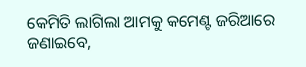କେମିତି ଲାଗିଲା ଆମକୁ କମେଣ୍ଟ ଜରିଆରେ ଜଣାଇବେ,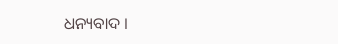ଧନ୍ୟବାଦ ।